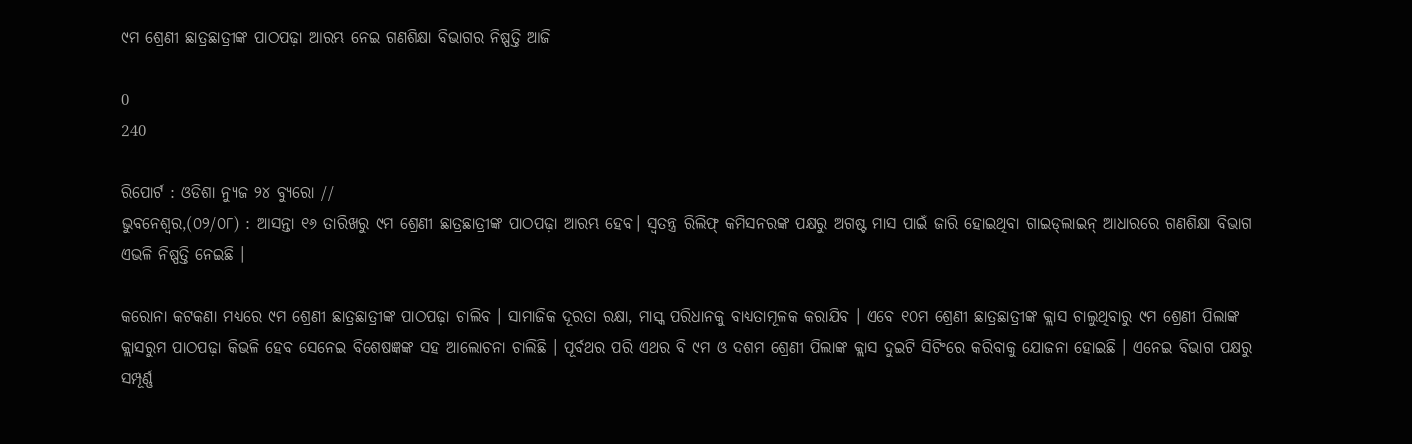୯ମ ଶ୍ରେଣୀ ଛାତ୍ରଛାତ୍ରୀଙ୍କ ପାଠପଢ଼ା ଆରମ୍ଭ ନେଇ ଗଣଶିକ୍ଷା ବିଭାଗର ନିଷ୍ପତ୍ତି ଆଜି

0
240

ରିପୋର୍ଟ : ଓଡିଶା ନ୍ୟୁଜ ୨୪ ବ୍ୟୁରୋ //
ଭୁବନେଶ୍ୱର,(୦୨/୦୮) : ଆସନ୍ତା ୧୬ ତାରିଖରୁ ୯ମ ଶ୍ରେଣୀ ଛାତ୍ରଛାତ୍ରୀଙ୍କ ପାଠପଢ଼ା ଆରମ୍ଭ ହେବ। ସ୍ୱତନ୍ତ୍ର ରିଲିଫ୍ କମିସନରଙ୍କ ପକ୍ଷରୁ ଅଗଷ୍ଟ ମାସ ପାଇଁ ଜା‌ରି ହୋଇଥିବା ଗାଇଡ୍‌ଲାଇନ୍‌ ଆଧାରରେ ଗଣଶିକ୍ଷା ବିଭାଗ ଏଭଳି ନିଷ୍ପତ୍ତି ନେଇଛି ।

କରୋନା କଟକଣା ମଧ୍ୟରେ ୯ମ ଶ୍ରେଣୀ ଛାତ୍ରଛାତ୍ରୀଙ୍କ ପାଠପଢ଼ା ଚାଲିବ । ସାମାଜିକ ଦୂରତା ରକ୍ଷା, ମାସ୍କ ପରିଧାନକୁ ବାଧ୍ୟତାମୂଳକ କରାଯିବ । ଏବେ ୧୦ମ ଶ୍ରେଣୀ ଛାତ୍ରଛାତ୍ରୀଙ୍କ କ୍ଲାସ ଚାଲୁଥିବାରୁ ୯ମ ଶ୍ରେଣୀ ପିଲାଙ୍କ କ୍ଲାସରୁମ ପାଠପଢ଼ା କିଭଳି ହେବ ସେନେଇ ବିଶେଷଜ୍ଞଙ୍କ ସହ ଆଲୋଚନା ଚାଲିଛି । ପୂର୍ବଥର ପରି ଏଥର ବି ୯ମ ଓ ଦଶମ ଶ୍ରେଣୀ ପିଲାଙ୍କ କ୍ଲାସ ଦୁଇଟି ସିଟିଂରେ କରିବାକୁ ଯୋଜନା ହୋଇଛି । ଏନେଇ ବିଭାଗ ପକ୍ଷରୁ ସମ୍ପୂର୍ଣ୍ଣ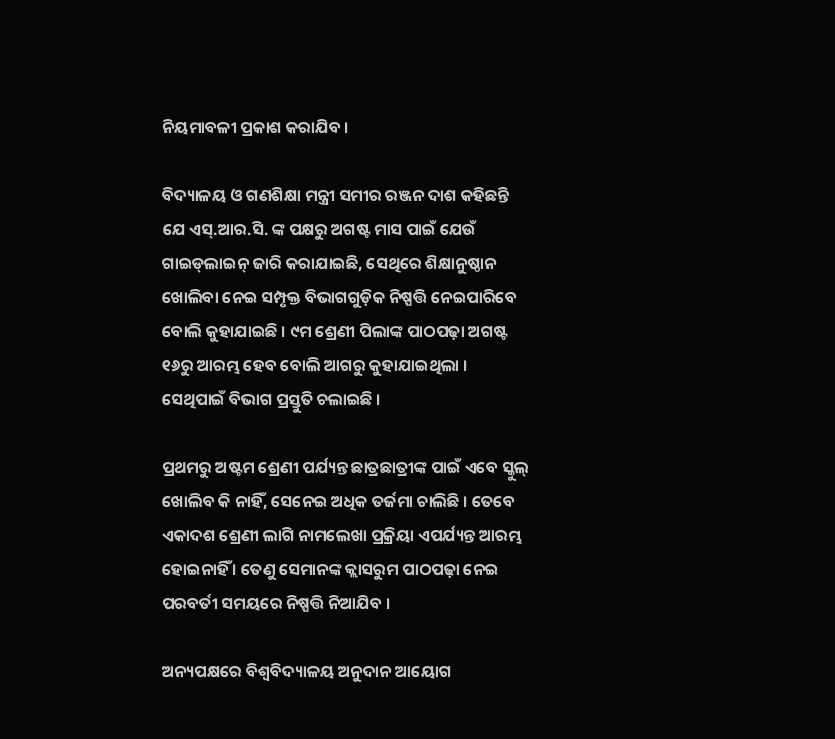ନି‌ୟମାବଳୀ ପ୍ରକାଶ କରାଯିବ ।

ବିଦ୍ୟାଳୟ ଓ ଗଣଶିକ୍ଷା ମନ୍ତ୍ରୀ ସମୀର ରଞ୍ଜନ ଦାଶ କହିଛନ୍ତି ଯେ ଏସ୍‌.ଆର.ସି. ଙ୍କ ପକ୍ଷରୁ ଅଗଷ୍ଟ ମାସ ପାଇଁ ଯେଉଁ ଗାଇଡ୍‌ଲାଇନ୍ ଜାରି କରାଯାଇଛି, ସେଥିରେ ଶିକ୍ଷାନୁଷ୍ଠାନ ଖୋଲିବା ନେଇ ସମ୍ପୃକ୍ତ ବିଭାଗଗୁଡ଼ିକ ନିଷ୍ପତ୍ତି ନେଇପାରିବେ ବୋଲି କୁହାଯାଇଛି । ୯ମ ଶ୍ରେଣୀ ପିଲାଙ୍କ ପାଠପଢ଼ା ଅଗଷ୍ଟ ୧୬ରୁ ଆରମ୍ଭ ହେବ ବୋଲି ଆଗରୁ କୁହାଯାଇଥିଲା । ସେଥିପାଇଁ ବିଭାଗ ପ୍ରସ୍ତୁତି ଚଲାଇଛି ।

ପ୍ରଥମରୁ ଅଷ୍ଟମ ଶ୍ରେଣୀ ପର୍ଯ୍ୟନ୍ତ ଛାତ୍ରଛାତ୍ରୀଙ୍କ ପାଇଁ ଏବେ ସ୍କୁଲ୍ ଖୋଲିବ କି ନାହିଁ, ସେନେଇ ଅଧିକ ତର୍ଜମା ଚାଲିଛି । ତେବେ ଏକାଦଶ ଶ୍ରେଣୀ ଲାଗି ନାମଲେଖା ପ୍ରକ୍ରିୟା ଏପର୍ଯ୍ୟନ୍ତ ଆରମ୍ଭ ହୋଇନାହିଁ । ତେଣୁ ସେମାନଙ୍କ କ୍ଲାସରୁମ ପାଠପଢ଼ା ନେଇ ପରବର୍ତୀ ସମୟରେ ନିଷ୍ପତ୍ତି ନିଆଯିବ ।

ଅନ୍ୟପକ୍ଷରେ ବିଶ୍ୱବିଦ୍ୟାଳୟ ଅନୁଦାନ ଆୟୋଗ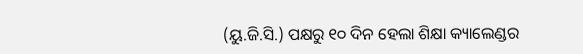(ୟୁ.ଜି.ସି.) ପକ୍ଷରୁ ୧୦ ଦିନ ହେଲା ଶିକ୍ଷା କ୍ୟାଲେଣ୍ଡର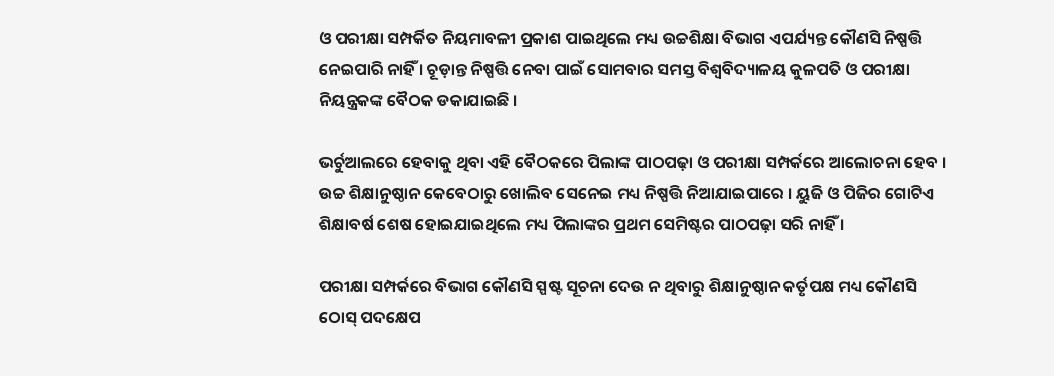ଓ ପରୀକ୍ଷା ସମ୍ପର୍କିତ ନିୟମାବଳୀ ପ୍ରକାଶ ପାଇଥି‌ଲେ ମଧ୍ୟ ଉଚ୍ଚଶିକ୍ଷା ବିଭାଗ ଏପର୍ଯ୍ୟନ୍ତ କୌଣସି ନିଷ୍ପତ୍ତି ନେଇପାରି ନାହିଁ । ଚୂଡ଼ାନ୍ତ ନିଷ୍ପତ୍ତି ନେବା ପାଇଁ ସୋମବାର ସମସ୍ତ ବିଶ୍ୱବିଦ୍ୟାଳୟ କୁଳପତି ଓ ପରୀକ୍ଷା ନିୟନ୍ତ୍ରକଙ୍କ ବୈଠକ ଡକାଯାଇଛି ।

ଭର୍ଚୁଆଲରେ ହେବାକୁ ଥିବା ଏହି ବୈଠକରେ ପିଲାଙ୍କ ପାଠପଢ଼ା ଓ ପରୀକ୍ଷା ସମ୍ପର୍କରେ ଆଲୋଚନା ହେବ । ଉଚ୍ଚ ଶିକ୍ଷାନୁଷ୍ଠାନ କେବେଠାରୁ ଖୋଲିବ ସେନେଇ ମଧ୍ୟ ନିଷ୍ପତ୍ତି ନିଆଯାଇପାରେ । ୟୁଜି ଓ ପିଜିର ଗୋଟିଏ ଶିକ୍ଷାବର୍ଷ ଶେଷ ହୋଇଯାଇଥିଲେ ମଧ୍ୟ ପିଲାଙ୍କର ପ୍ରଥମ ସେମିଷ୍ଟର ପାଠପଢ଼ା ସରି ନାହିଁ ।

ପରୀକ୍ଷା ସମ୍ପର୍କରେ ବିଭାଗ କୌଣସି ସ୍ପଷ୍ଟ ସୂଚନା ଦେଉ ନ ଥିବାରୁ ଶିକ୍ଷାନୁଷ୍ଠାନ କର୍ତୃପକ୍ଷ ମଧ୍ୟ କୌଣସି ଠୋସ୍‌ ପଦକ୍ଷେପ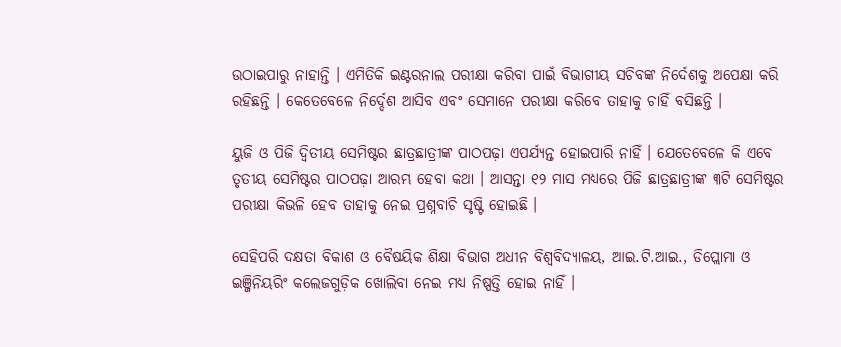ଉଠାଇପାରୁ ନାହାନ୍ତି । ଏମିତିକି ଇଣ୍ଟରନାଲ ପରୀକ୍ଷା କରିବା ପାଇଁ ବିଭାଗୀୟ ସଚିବଙ୍କ ନିର୍ଦେଶକୁ ଅପେକ୍ଷା କରି ରହିଛନ୍ତି । କେତେବେଳେ ନିର୍ଦ୍ଦେଶ ଆସିବ ଏବଂ ସେମାନେ ପରୀକ୍ଷା କରିବେ ତାହାକୁ ଚାହିଁ ବସିଛନ୍ତି ।

ୟୁଜି ଓ ପିଜି ଦ୍ବିତୀୟ ସେମିଷ୍ଟର ଛାତ୍ରଛାତ୍ରୀଙ୍କ ପାଠପଢ଼ା ଏପର୍ଯ୍ୟନ୍ତ ହୋଇପାରି ନାହିଁ । ଯେତେବେଳେ କି ଏବେ ତୃତୀୟ ‌ସେମିଷ୍ଟର ପାଠପଢ଼ା ଆରମ୍ଭ ହେବା କଥା । ଆସନ୍ତା ୧୨ ମାସ ମଧ୍ୟରେ ପିଜି ଛାତ୍ରଛାତ୍ରୀଙ୍କ ୩ଟି ସେମିଷ୍ଟର ପରୀକ୍ଷା କିଭଳି ହେବ ତାହାକୁ ନେଇ ପ୍ରଶ୍ନବାଚି ସୃଷ୍ଟି ହୋଇଛି ।

ସେହିପରି ଦକ୍ଷତା ବିକାଶ ଓ ବୈଷୟିକ ଶିକ୍ଷା ବିଭାଗ ଅଧୀନ ବିଶ୍ୱବିଦ୍ୟାଳୟ, ଆଇ.ଟି.ଆଇ., ଡିପ୍ଲୋମା ଓ ଇଞ୍ଜିନିୟରିଂ କଲେଜଗୁଡ଼ିକ ଖୋଲିବା ନେଇ ମଧ୍ୟ ନିଷ୍ପତ୍ତି ହୋଇ ନାହିଁ ।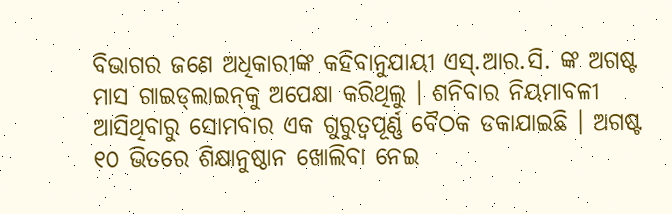ବିଭାଗର ଜଣେ ଅଧିକାରୀଙ୍କ କହିବାନୁଯାୟୀ ଏସ୍‌.ଆର.ସି. ଙ୍କ ଅଗଷ୍ଟ ମାସ ଗାଇଡ୍‌ଲାଇନ୍‌କୁ ଅପେକ୍ଷା କରିଥିଲୁ । ‌ଶନିବାର ନିୟମାବଳୀ ଆସିଥିବାରୁ ସୋମବାର ଏକ ଗୁରୁତ୍ବପୂର୍ଣ୍ଣ ବୈଠକ ଡକାଯାଇଛି । ଅଗଷ୍ଟ ୧୦ ଭିତରେ ଶିକ୍ଷାନୁଷ୍ଠାନ ଖୋଲିବା ନେଇ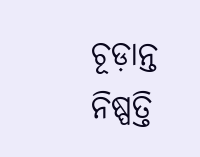ଚୂଡ଼ାନ୍ତ ନିଷ୍ପତ୍ତି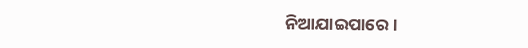ନିଆଯାଇପାରେ ।